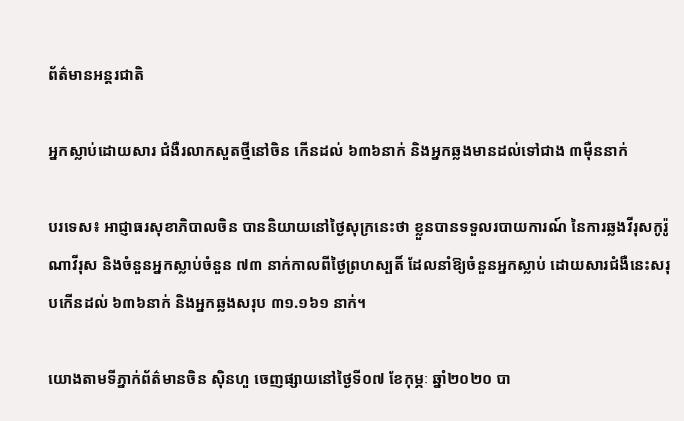ព័ត៌មានអន្តរជាតិ

អ្នកស្លាប់ដោយសារ ជំងឺរលាកសួតថ្មីនៅចិន កើនដល់ ៦៣៦នាក់ និងអ្នកឆ្លងមានដល់ទៅជាង ៣ម៉ឺននាក់

បរទេស៖ អាជ្ញាធរសុខាភិបាលចិន បាននិយាយនៅថ្ងៃសុក្រនេះថា ខ្លួនបានទទួលរបាយការណ៍ នៃការឆ្លងវីរុសកូរ៉ូណាវីរុស និងចំនួនអ្នកស្លាប់ចំនួន ៧៣ នាក់កាលពីថ្ងៃព្រហស្បតិ៍ ដែលនាំឱ្យចំនួនអ្នកស្លាប់ ដោយសារជំងឺនេះសរុបកើនដល់ ៦៣៦នាក់ និងអ្នកឆ្លងសរុប ៣១.១៦១ នាក់។

យោងតាមទីភ្នាក់ព័ត៌មានចិន ស៊ិនហួ ចេញផ្សាយនៅថ្ងៃទី០៧ ខែកុម្ភៈ ឆ្នាំ២០២០ បា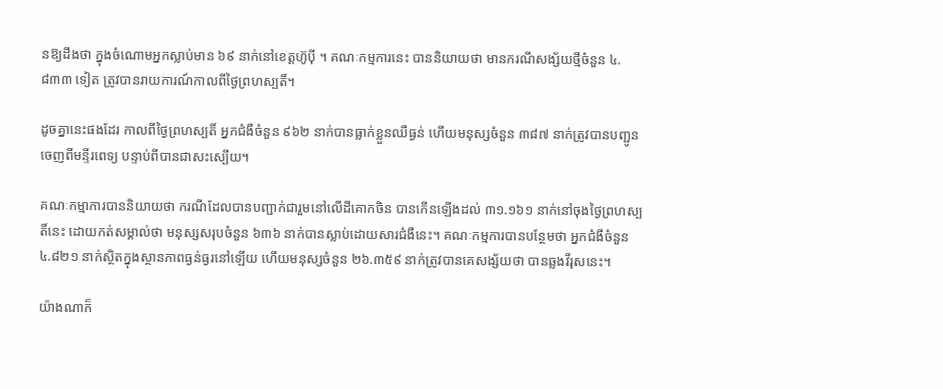នឱ្យដឹងថា ក្នុងចំណោមអ្នកស្លាប់មាន ៦៩ នាក់នៅខេត្តហ៊ូប៉ី ។ គណៈកម្មការនេះ បាននិយាយថា មានករណីសង្ស័យថ្មីចំនួន ៤.៨៣៣ ទៀត ត្រូវបានរាយការណ៍កាលពីថ្ងៃព្រហស្បតិ៍។

ដូចគ្នានេះផងដែរ កាលពីថ្ងៃព្រហស្បតិ៍ អ្នកជំងឺចំនួន ៩៦២ នាក់បានធ្លាក់ខ្លួនឈឺធ្ងន់ ហើយមនុស្សចំនួន ៣៨៧ នាក់ត្រូវបានបញ្ជូនចេញពីមន្ទីរពេទ្យ បន្ទាប់ពីបានជាសះស្បើយ។

គណៈកម្មាការបាននិយាយថា ករណីដែលបានបញ្ជាក់ជារួមនៅលើដីគោកចិន បានកើនឡើងដល់ ៣១.១៦១ នាក់នៅចុងថ្ងៃព្រហស្បតិ៍នេះ ដោយកត់សម្គាល់ថា មនុស្សសរុបចំនួន ៦៣៦ នាក់បានស្លាប់ដោយសារជំងឺនេះ។ គណៈកម្មការបានបន្ថែមថា អ្នកជំងឺចំនួន ៤.៨២១ នាក់ស្ថិតក្នុងស្ថានភាពធ្ងន់ធ្ងរនៅឡើយ ហើយមនុស្សចំនួន ២៦.៣៥៩ នាក់ត្រូវបានគេសង្ស័យថា បានឆ្លងវីរុសនេះ។

យ៉ាងណាក៏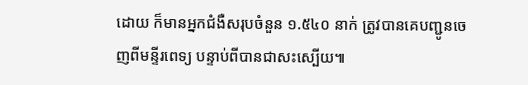ដោយ ក៏មានអ្នកជំងឺសរុបចំនួន ១.៥៤០ នាក់ ត្រូវបានគេបញ្ជូនចេញពីមន្ទីរពេទ្យ បន្ទាប់ពីបានជាសះស្បើយ៕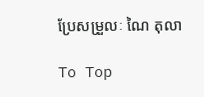ប្រែសម្រួលៈ ណៃ តុលា

To Top